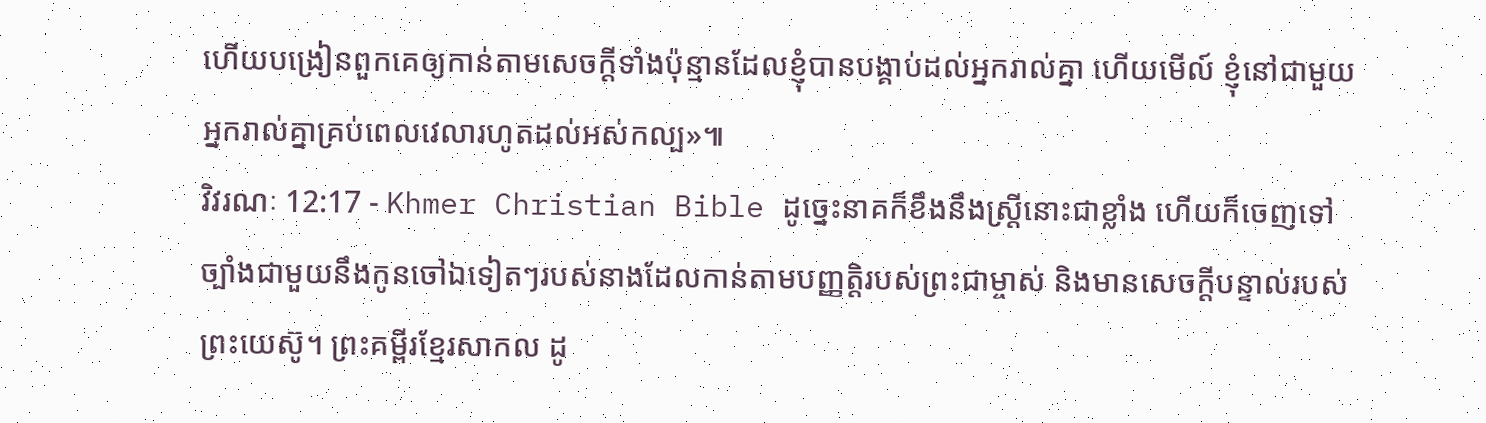ហើយបង្រៀនពួកគេឲ្យកាន់តាមសេចក្ដីទាំងប៉ុន្មានដែលខ្ញុំបានបង្គាប់ដល់អ្នករាល់គ្នា ហើយមើល៍ ខ្ញុំនៅជាមួយអ្នករាល់គ្នាគ្រប់ពេលវេលារហូតដល់អស់កល្ប»៕
វិវរណៈ 12:17 - Khmer Christian Bible ដូច្នេះនាគក៏ខឹងនឹងស្រ្ដីនោះជាខ្លាំង ហើយក៏ចេញទៅច្បាំងជាមួយនឹងកូនចៅឯទៀតៗរបស់នាងដែលកាន់តាមបញ្ញត្ដិរបស់ព្រះជាម្ចាស់ និងមានសេចក្ដីបន្ទាល់របស់ព្រះយេស៊ូ។ ព្រះគម្ពីរខ្មែរសាកល ដូ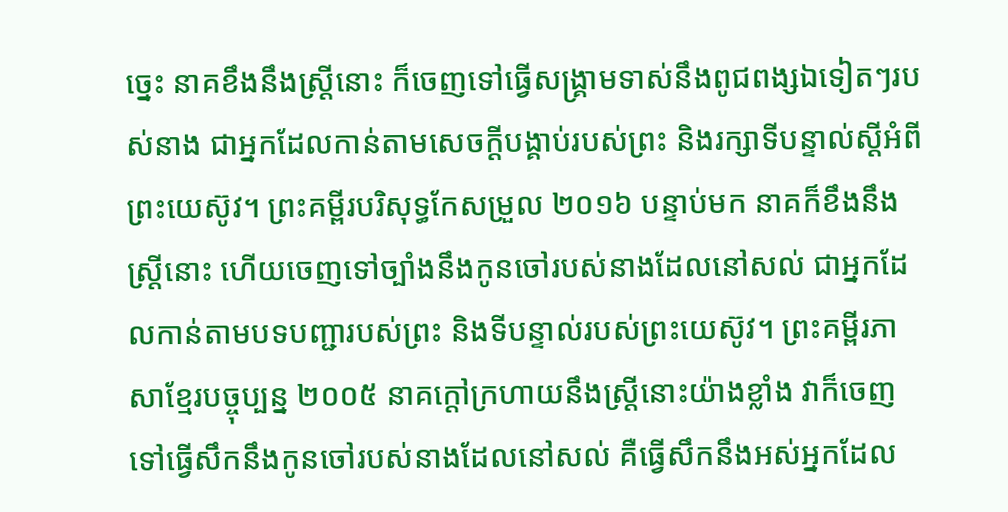ច្នេះ នាគខឹងនឹងស្ត្រីនោះ ក៏ចេញទៅធ្វើសង្គ្រាមទាស់នឹងពូជពង្សឯទៀតៗរបស់នាង ជាអ្នកដែលកាន់តាមសេចក្ដីបង្គាប់របស់ព្រះ និងរក្សាទីបន្ទាល់ស្ដីអំពីព្រះយេស៊ូវ។ ព្រះគម្ពីរបរិសុទ្ធកែសម្រួល ២០១៦ បន្ទាប់មក នាគក៏ខឹងនឹងស្ត្រីនោះ ហើយចេញទៅច្បាំងនឹងកូនចៅរបស់នាងដែលនៅសល់ ជាអ្នកដែលកាន់តាមបទបញ្ជារបស់ព្រះ និងទីបន្ទាល់របស់ព្រះយេស៊ូវ។ ព្រះគម្ពីរភាសាខ្មែរបច្ចុប្បន្ន ២០០៥ នាគក្ដៅក្រហាយនឹងស្ត្រីនោះយ៉ាងខ្លាំង វាក៏ចេញទៅធ្វើសឹកនឹងកូនចៅរបស់នាងដែលនៅសល់ គឺធ្វើសឹកនឹងអស់អ្នកដែល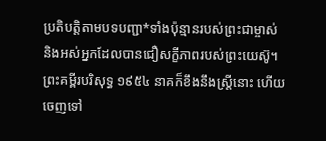ប្រតិបត្តិតាមបទបញ្ជា*ទាំងប៉ុន្មានរបស់ព្រះជាម្ចាស់ និងអស់អ្នកដែលបានជឿសក្ខីភាពរបស់ព្រះយេស៊ូ។ ព្រះគម្ពីរបរិសុទ្ធ ១៩៥៤ នាគក៏ខឹងនឹងស្ត្រីនោះ ហើយចេញទៅ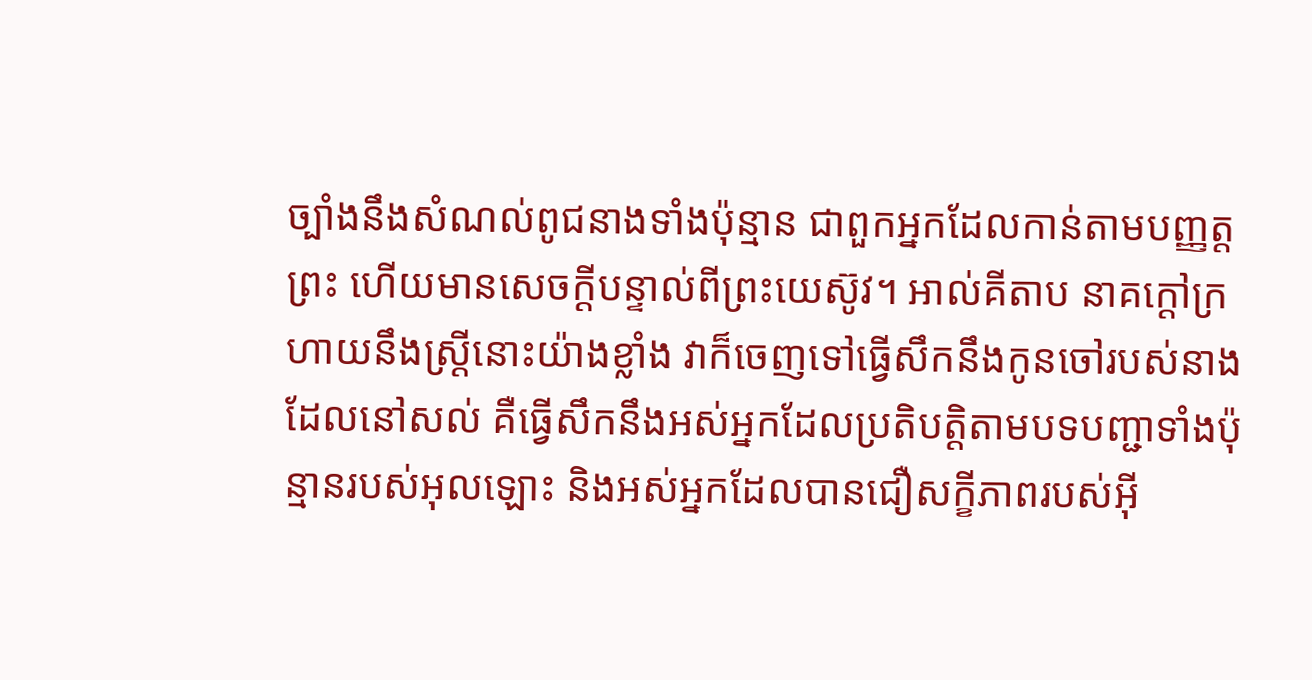ច្បាំងនឹងសំណល់ពូជនាងទាំងប៉ុន្មាន ជាពួកអ្នកដែលកាន់តាមបញ្ញត្តព្រះ ហើយមានសេចក្ដីបន្ទាល់ពីព្រះយេស៊ូវ។ អាល់គីតាប នាគក្ដៅក្រហាយនឹងស្ដ្រីនោះយ៉ាងខ្លាំង វាក៏ចេញទៅធ្វើសឹកនឹងកូនចៅរបស់នាងដែលនៅសល់ គឺធ្វើសឹកនឹងអស់អ្នកដែលប្រតិបត្ដិតាមបទបញ្ជាទាំងប៉ុន្មានរបស់អុលឡោះ និងអស់អ្នកដែលបានជឿសក្ខីភាពរបស់អ៊ី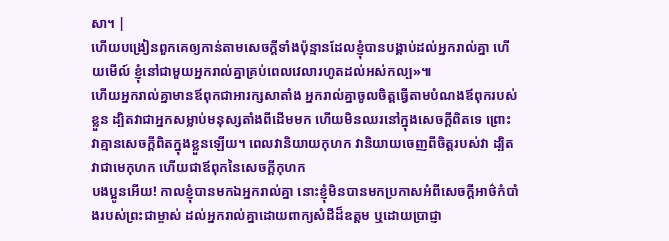សា។ |
ហើយបង្រៀនពួកគេឲ្យកាន់តាមសេចក្ដីទាំងប៉ុន្មានដែលខ្ញុំបានបង្គាប់ដល់អ្នករាល់គ្នា ហើយមើល៍ ខ្ញុំនៅជាមួយអ្នករាល់គ្នាគ្រប់ពេលវេលារហូតដល់អស់កល្ប»៕
ហើយអ្នករាល់គ្នាមានឪពុកជាអារក្សសាតាំង អ្នករាល់គ្នាចូលចិត្តធ្វើតាមបំណងឪពុករបស់ខ្លួន ដ្បិតវាជាអ្នកសម្លាប់មនុស្សតាំងពីដើមមក ហើយមិនឈរនៅក្នុងសេចក្ដីពិតទេ ព្រោះវាគ្មានសេចក្ដីពិតក្នុងខ្លួនឡើយ។ ពេលវានិយាយកុហក វានិយាយចេញពីចិត្ដរបស់វា ដ្បិតវាជាមេកុហក ហើយជាឪពុកនៃសេចក្ដីកុហក
បងប្អូនអើយ! កាលខ្ញុំបានមកឯអ្នករាល់គ្នា នោះខ្ញុំមិនបានមកប្រកាសអំពីសេចក្ដីអាថ៌កំបាំងរបស់ព្រះជាម្ចាស់ ដល់អ្នករាល់គ្នាដោយពាក្យសំដីដ៏ឧត្ដម ឬដោយប្រាជ្ញា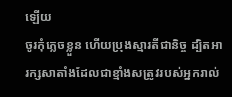ឡើយ
ចូរកុំភ្លេចខ្លួន ហើយប្រុងស្មារតីជានិច្ច ដ្បិតអារក្សសាតាំងដែលជាខ្មាំងសត្រូវរបស់អ្នករាល់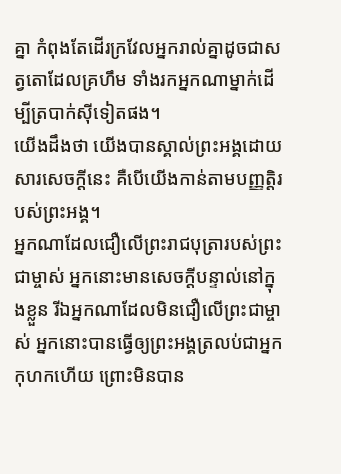គ្នា កំពុងតែដើរក្រវែលអ្នករាល់គ្នាដូចជាសត្វតោដែលគ្រហឹម ទាំងរកអ្នកណាម្នាក់ដើម្បីត្របាក់ស៊ីទៀតផង។
យើងដឹងថា យើងបានស្គាល់ព្រះអង្គដោយសារសេចក្ដីនេះ គឺបើយើងកាន់តាមបញ្ញត្ដិរបស់ព្រះអង្គ។
អ្នកណាដែលជឿលើព្រះរាជបុត្រារបស់ព្រះជាម្ចាស់ អ្នកនោះមានសេចក្ដីបន្ទាល់នៅក្នុងខ្លួន រីឯអ្នកណាដែលមិនជឿលើព្រះជាម្ចាស់ អ្នកនោះបានធ្វើឲ្យព្រះអង្គត្រលប់ជាអ្នកកុហកហើយ ព្រោះមិនបាន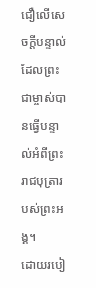ជឿលើសេចក្ដីបន្ទាល់ ដែលព្រះជាម្ចាស់បានធ្វើបន្ទាល់អំពីព្រះរាជបុត្រារបស់ព្រះអង្គ។
ដោយរបៀ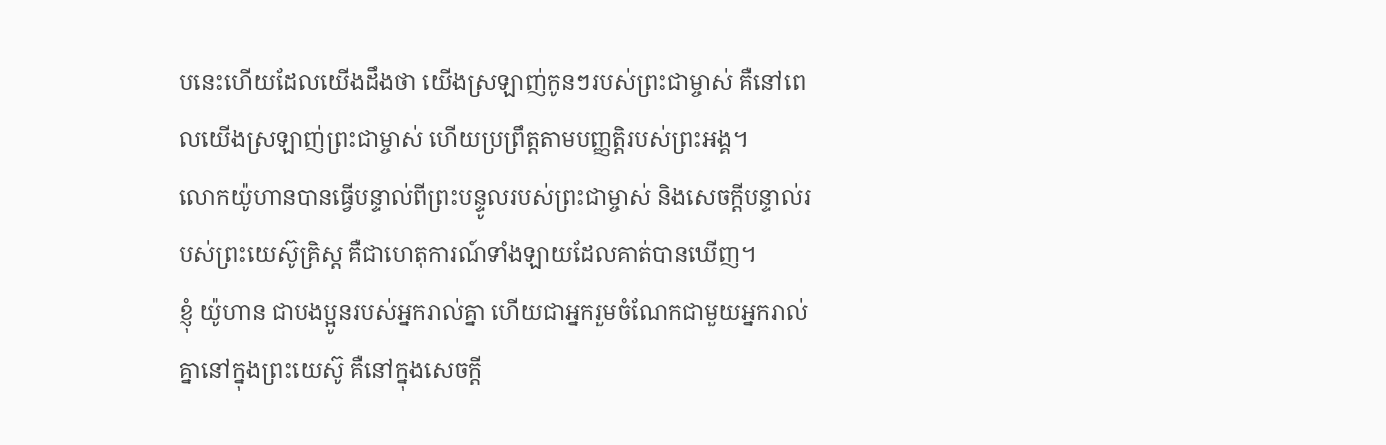បនេះហើយដែលយើងដឹងថា យើងស្រឡាញ់កូនៗរបស់ព្រះជាម្ចាស់ គឺនៅពេលយើងស្រឡាញ់ព្រះជាម្ចាស់ ហើយប្រព្រឹត្ដតាមបញ្ញត្ដិរបស់ព្រះអង្គ។
លោកយ៉ូហានបានធ្វើបន្ទាល់ពីព្រះបន្ទូលរបស់ព្រះជាម្ចាស់ និងសេចក្ដីបន្ទាល់របស់ព្រះយេស៊ូគ្រិស្ដ គឺជាហេតុការណ៍ទាំងឡាយដែលគាត់បានឃើញ។
ខ្ញុំ យ៉ូហាន ជាបងប្អូនរបស់អ្នករាល់គ្នា ហើយជាអ្នករួមចំណែកជាមួយអ្នករាល់គ្នានៅក្នុងព្រះយេស៊ូ គឺនៅក្នុងសេចក្ដី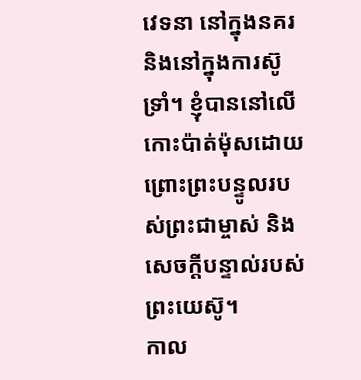វេទនា នៅក្នុងនគរ និងនៅក្នុងការស៊ូទ្រាំ។ ខ្ញុំបាននៅលើកោះប៉ាត់ម៉ុសដោយព្រោះព្រះបន្ទូលរបស់ព្រះជាម្ចាស់ និងសេចក្ដីបន្ទាល់របស់ព្រះយេស៊ូ។
កាល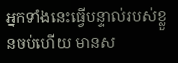អ្នកទាំងនេះធ្វើបន្ទាល់របស់ខ្លួនចប់ហើយ មានស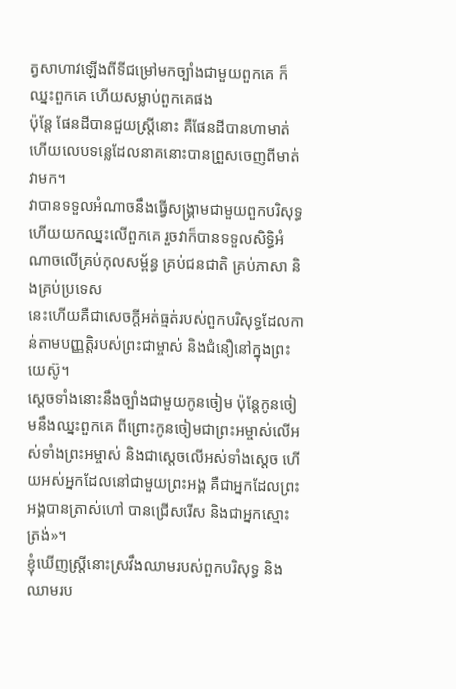ត្វសាហាវឡើងពីទីជម្រៅមកច្បាំងជាមួយពួកគេ ក៏ឈ្នះពួកគេ ហើយសម្លាប់ពួកគេផង
ប៉ុន្ដែ ផែនដីបានជួយស្រ្ដីនោះ គឺផែនដីបានហាមាត់ ហើយលេបទន្លេដែលនាគនោះបានព្រួសចេញពីមាត់វាមក។
វាបានទទួលអំណាចនឹងធ្វើសង្រ្គាមជាមួយពួកបរិសុទ្ធ ហើយយកឈ្នះលើពួកគេ រួចវាក៏បានទទួលសិទ្ធិអំណាចលើគ្រប់កុលសម្ព័ន្ធ គ្រប់ជនជាតិ គ្រប់ភាសា និងគ្រប់ប្រទេស
នេះហើយគឺជាសេចក្ដីអត់ធ្មត់របស់ពួកបរិសុទ្ធដែលកាន់តាមបញ្ញត្ដិរបស់ព្រះជាម្ចាស់ និងជំនឿនៅក្នុងព្រះយេស៊ូ។
ស្ដេចទាំងនោះនឹងច្បាំងជាមួយកូនចៀម ប៉ុន្ដែកូនចៀមនឹងឈ្នះពួកគេ ពីព្រោះកូនចៀមជាព្រះអម្ចាស់លើអស់ទាំងព្រះអម្ចាស់ និងជាស្ដេចលើអស់ទាំងស្ដេច ហើយអស់អ្នកដែលនៅជាមួយព្រះអង្គ គឺជាអ្នកដែលព្រះអង្គបានត្រាស់ហៅ បានជ្រើសរើស និងជាអ្នកស្មោះត្រង់»។
ខ្ញុំឃើញស្រ្ដីនោះស្រវឹងឈាមរបស់ពួកបរិសុទ្ធ និងឈាមរប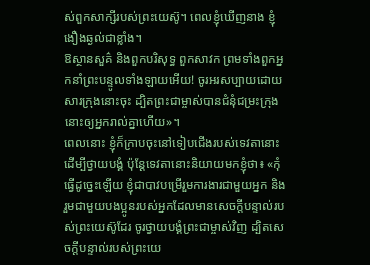ស់ពួកសាក្សីរបស់ព្រះយេស៊ូ។ ពេលខ្ញុំឃើញនាង ខ្ញុំងឿងឆ្ងល់ជាខ្លាំង។
ឱស្ថានសួគ៌ និងពួកបរិសុទ្ធ ពួកសាវក ព្រមទាំងពួកអ្នកនាំព្រះបន្ទូលទាំងឡាយអើយ! ចូរអរសប្បាយដោយសារក្រុងនោះចុះ ដ្បិតព្រះជាម្ចាស់បានជំនុំជម្រះក្រុងនោះឲ្យអ្នករាល់គ្នាហើយ»។
ពេលនោះ ខ្ញុំក៏ក្រាបចុះនៅទៀបជើងរបស់ទេវតានោះដើម្បីថ្វាយបង្គំ ប៉ុន្ដែទេវតានោះនិយាយមកខ្ញុំថា៖ «កុំធ្វើដូច្នេះឡើយ ខ្ញុំជាបាវបម្រើរួមការងារជាមួយអ្នក និងរួមជាមួយបងប្អូនរបស់អ្នកដែលមានសេចក្ដីបន្ទាល់របស់ព្រះយេស៊ូដែរ ចូរថ្វាយបង្គំព្រះជាម្ចាស់វិញ ដ្បិតសេចក្ដីបន្ទាល់របស់ព្រះយេ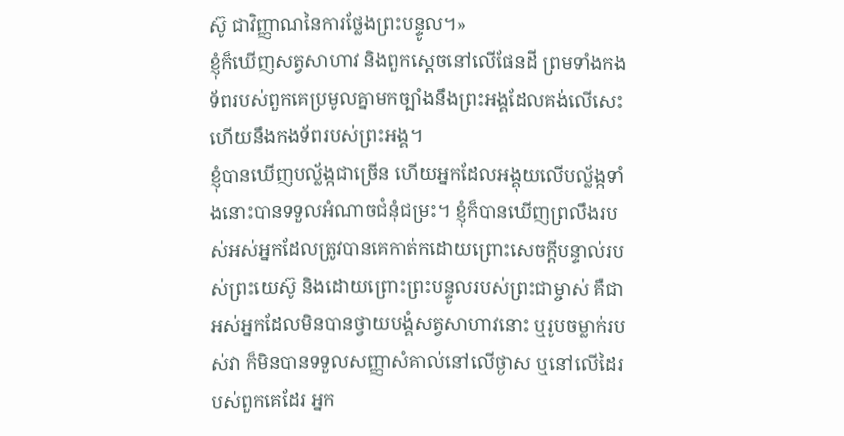ស៊ូ ជាវិញ្ញាណនៃការថ្លែងព្រះបន្ទូល។»
ខ្ញុំក៏ឃើញសត្វសាហាវ និងពួកស្ដេចនៅលើផែនដី ព្រមទាំងកងទ័ពរបស់ពួកគេប្រមូលគ្នាមកច្បាំងនឹងព្រះអង្គដែលគង់លើសេះ ហើយនឹងកងទ័ពរបស់ព្រះអង្គ។
ខ្ញុំបានឃើញបល្ល័ង្កជាច្រើន ហើយអ្នកដែលអង្គុយលើបល្ល័ង្កទាំងនោះបានទទួលអំណាចជំនុំជម្រះ។ ខ្ញុំក៏បានឃើញព្រលឹងរបស់អស់អ្នកដែលត្រូវបានគេកាត់កដោយព្រោះសេចក្ដីបន្ទាល់របស់ព្រះយេស៊ូ និងដោយព្រោះព្រះបន្ទូលរបស់ព្រះជាម្ចាស់ គឺជាអស់អ្នកដែលមិនបានថ្វាយបង្គំសត្វសាហាវនោះ ឬរូបចម្លាក់របស់វា ក៏មិនបានទទួលសញ្ញាសំគាល់នៅលើថ្ងាស ឬនៅលើដៃរបស់ពួកគេដែរ អ្នក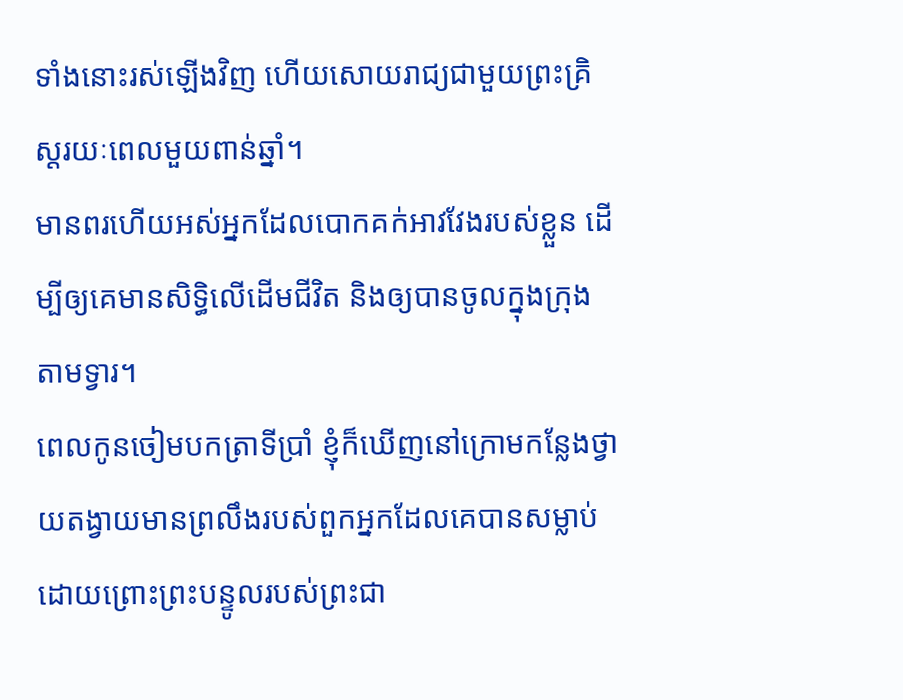ទាំងនោះរស់ឡើងវិញ ហើយសោយរាជ្យជាមួយព្រះគ្រិស្ដរយៈពេលមួយពាន់ឆ្នាំ។
មានពរហើយអស់អ្នកដែលបោកគក់អាវវែងរបស់ខ្លួន ដើម្បីឲ្យគេមានសិទ្ធិលើដើមជីវិត និងឲ្យបានចូលក្នុងក្រុងតាមទ្វារ។
ពេលកូនចៀមបកត្រាទីប្រាំ ខ្ញុំក៏ឃើញនៅក្រោមកន្លែងថ្វាយតង្វាយមានព្រលឹងរបស់ពួកអ្នកដែលគេបានសម្លាប់ដោយព្រោះព្រះបន្ទូលរបស់ព្រះជា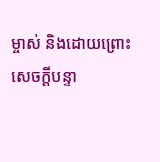ម្ចាស់ និងដោយព្រោះសេចក្ដីបន្ទា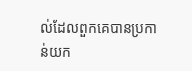ល់ដែលពួកគេបានប្រកាន់យក